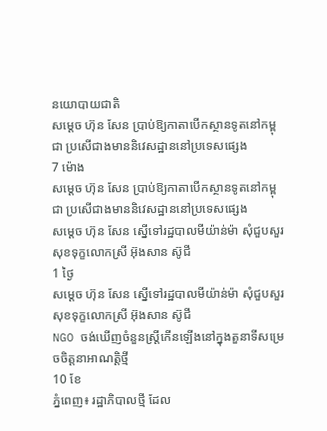នយោបាយជាតិ
សម្ដេច ហ៊ុន សែន ប្រាប់ឱ្យកាតាបើកស្ថានទូតនៅកម្ពុជា ប្រសើជាងមាននិវេសដ្ឋាននៅប្រទេសផ្សេង
7 ម៉ោង
សម្ដេច ហ៊ុន សែន ប្រាប់ឱ្យកាតាបើកស្ថានទូតនៅកម្ពុជា ប្រសើជាងមាននិវេសដ្ឋាននៅប្រទេសផ្សេង
សម្ដេច ហ៊ុន សែន ស្នើទៅរដ្ឋបាលមីយ៉ាន់ម៉ា សុំជួបសួរសុខទុក្ខលោកស្រី អ៊ុងសាន ស៊ូជី
1 ថ្ងៃ
សម្ដេច ហ៊ុន សែន ស្នើទៅរដ្ឋបាលមីយ៉ាន់ម៉ា សុំជួបសួរសុខទុក្ខលោកស្រី អ៊ុងសាន ស៊ូជី
NGO ចង់ឃើញចំនួនស្រ្តីកើនឡើងនៅក្នុងតួនាទីសម្រេចចិត្តនាអាណត្តិថ្មី
10 ខែ
ភ្នំពេញ៖ រដ្ឋាភិបាលថ្មី ដែល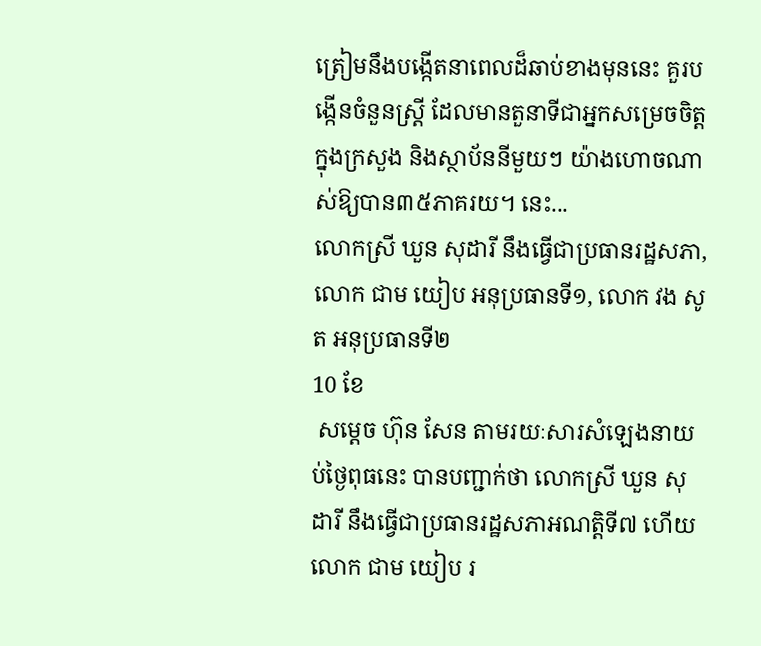ត្រៀមនឹងបង្កើតនាពេលដ៏ឆាប់ខាងមុននេះ គួរបង្កើនចំនួនស្ត្រី ដែលមានតួនាទីជាអ្នកសម្រេចចិត្តក្នុងក្រសួង និងស្ថាប័ននីមួយៗ យ៉ាងហោចណាស់ឱ្យបាន៣៥ភាគរយ។ នេះ...
លោកស្រី ឃួន សុដារី នឹងធ្វើជាប្រធានរដ្ឋសភា, លោក ជាម យៀប អនុប្រធានទី១, លោក វង សូត អនុប្រធានទី២
10 ខែ
 សម្តេច ហ៊ុន សែន តាមរយៈសារសំឡេងនាយប់ថ្ងៃពុធនេះ បានបញ្ជាក់ថា លោកស្រី ឃួន សុដារី នឹងធ្វើជាប្រធានរដ្ឋសភាអណត្តិទី៧ ហើយលោក ជាម យៀប រ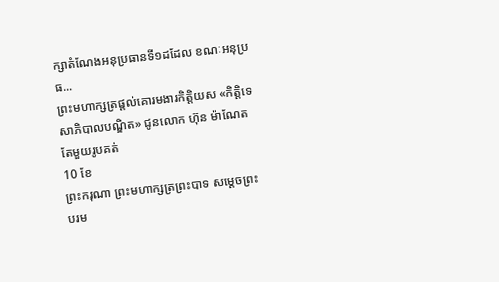ក្សាតំណែងអនុប្រធានទី១ដដែល ខណៈអនុប្រធ...
ព្រះមហាក្សត្រផ្តល់គោរមងារកិត្តិយស «កិត្តិទេសាភិបាលបណ្ឌិត» ជូនលោក ហ៊ុន ម៉ាណែត តែមួយរូបគត់
10 ខែ
ព្រះករុណា ព្រះមហាក្សត្រព្រះបាទ សម្តេចព្រះបរម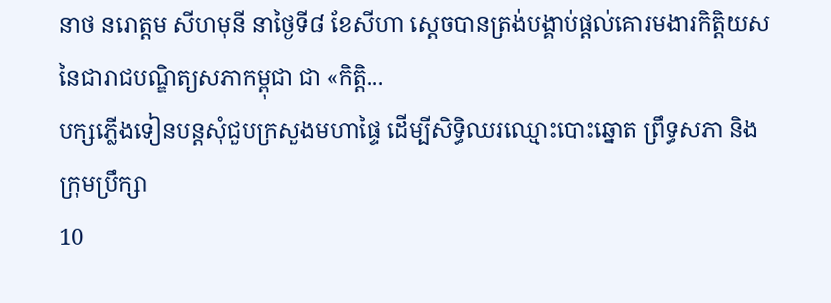នាថ នរោត្តម សីហមុនី នាថ្ងៃទី៨ ខែសីហា ស្តេចបានត្រង់បង្គាប់ផ្តល់គោរមងារកិត្តិយសនៃជារាជបណ្ឌិត្យសភាកម្ពុជា ជា «កិត្តិ...
បក្សភ្លើងទៀនបន្តសុំជួបក្រសួងមហាផ្ទៃ ដើម្បីសិទ្ធិឈរឈ្មោះបោះឆ្នោត ព្រឹទ្ធសភា និងក្រុមប្រឹក្សា
10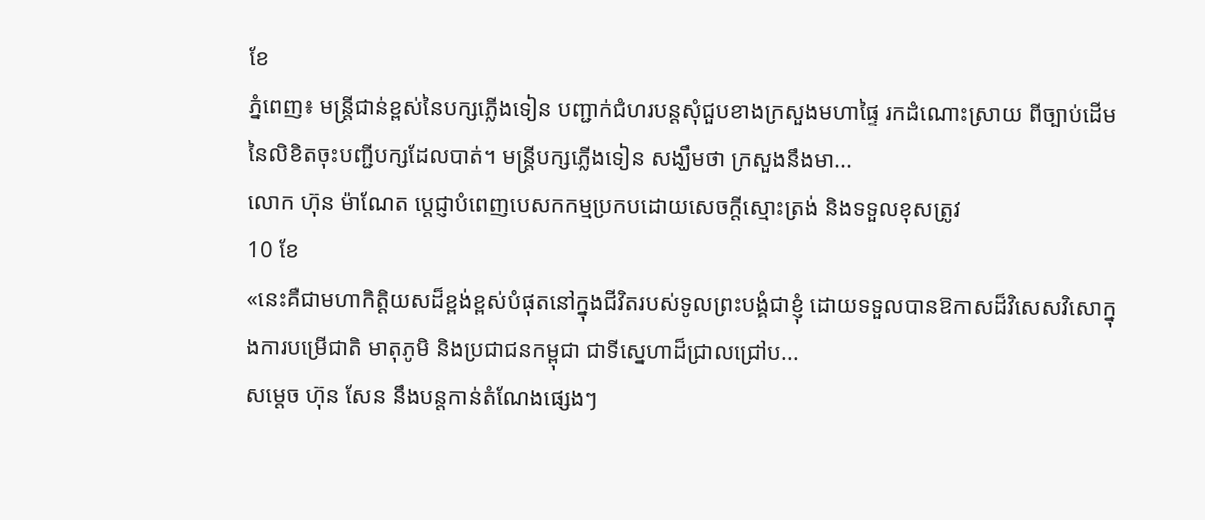ខែ
ភ្នំពេញ៖ មន្ត្រីជាន់ខ្ពស់នៃបក្សភ្លើងទៀន បញ្ជាក់ជំហរបន្តសុំជួបខាងក្រសួងមហាផ្ទៃ រកដំណោះស្រាយ ពីច្បាប់ដើមនៃលិខិតចុះបញ្ជីបក្សដែលបាត់។ មន្ត្រីបក្សភ្លើងទៀន សង្ឃឹមថា ក្រសួងនឹងមា...
លោក ហ៊ុន ម៉ាណែត ប្តេជ្ញាបំពេញបេសកកម្មប្រកបដោយសេចក្តីស្មោះត្រង់ និងទទួលខុសត្រូវ
10 ខែ
«នេះគឺជាមហាកិត្តិយសដ៏ខ្ពង់ខ្ពស់បំផុតនៅក្នុងជីវិតរបស់ទូលព្រះបង្គំជាខ្ញុំ ដោយទទួលបានឱកាសដ៏វិសេសវិសោក្នុងការបម្រើជាតិ មាតុភូមិ និងប្រជាជនកម្ពុជា ជាទីស្នេហាដ៏ជ្រាលជ្រៅប...
សម្ដេច ហ៊ុន សែន នឹងបន្តកាន់តំណែងផ្សេងៗ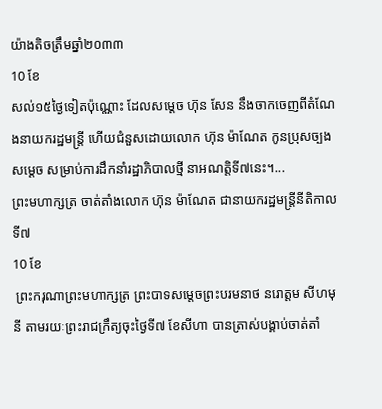យ៉ាងតិចត្រឹមឆ្នាំ២០៣៣
10 ខែ
សល់១៥ថ្ងៃទៀតប៉ុណ្ណោះ ដែលសម្ដេច ហ៊ុន សែន នឹងចាកចេញពីតំណែងនាយករដ្ឋមន្រ្តី ហើយជំនួសដោយលោក ហ៊ុន ម៉ាណែត កូនប្រុសច្បងសម្ដេច សម្រាប់ការដឹកនាំរដ្ឋាភិបាលថ្មី នាអណត្តិទី៧នេះ។...
ព្រះមហាក្សត្រ ចាត់តាំងលោក ហ៊ុន ម៉ាណែត ជានាយករដ្ឋមន្ត្រីនីតិកាលទី៧
10 ខែ
 ព្រះករុណាព្រះមហាក្សត្រ ព្រះបាទសម្តេចព្រះបរមនាថ នរោត្តម សីហមុនី តាមរយៈព្រះរាជក្រឹត្យចុះថ្ងៃទី៧ ខែសីហា បានត្រាស់បង្គាប់ចាត់តាំ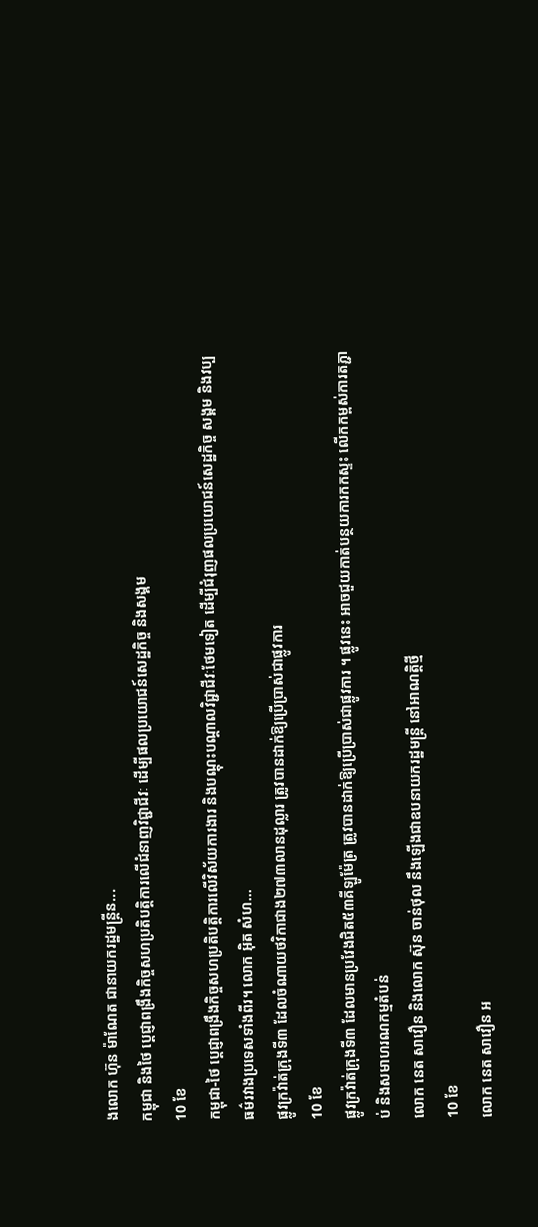ងលោក ហ៊ុន ម៉ាណែត ជានាយករដ្ឋមន្ត្រីន...
កម្ពុជា និងថៃ ប្ដេជ្ញាពង្រឹងកិច្ចសហប្រតិបត្តិការលើជំនាញវិជ្ជាជីវៈ ដើម្បីផលប្រយោជន៍សេដ្ឋកិច្ច និងសង្គម
10 ខែ
កម្ពុជា-ថៃ ប្ដេជ្ញាពង្រឹងកិច្ចសហប្រតិបត្តិការលើវិស័យការងារ និងបណ្ដុះបណ្ដាលវិជ្ជាជីវៈថែមទៀត ដើម្បីជំរុញផលប្រយោជន៍សេដ្ឋកិច្ច សង្គម និងវប្បធម៌រវាងប្រទេសទាំងពីរ។ លោក អ៊ិត សំហ...
ផ្លូវក្រវ៉ាត់ក្រុងទី៣ ដែលចំណាយថវិកាជាង២៧៣លានដុល្លារ ត្រូវបានដាក់ឱ្យប្រើប្រាស់ជាផ្លូវការ
10 ខែ
ផ្លូវក្រវ៉ាត់ក្រុងទី៣ ដែលមានប្រវែងជិត៥៣គីឡូម៉ែត្រ ត្រូវបានដាក់ឱ្យប្រើប្រាស់ជាផ្លូវការ ។ ផ្លូវនេះ អាចជួយកាត់បន្ថយការកកស្ទះ លើកកម្ពស់ការតភ្ជាប់ និងសមាហរណកម្មតំបន់
លោក នេត សាវឿន និងលោក ស៊ុន ចាន់ថុល នឹងឡើងជាឧបនាយករដ្ឋមន្រ្តី នៅអាណត្តិថ្មី
10 ខែ
លោក នេត សាវឿន អ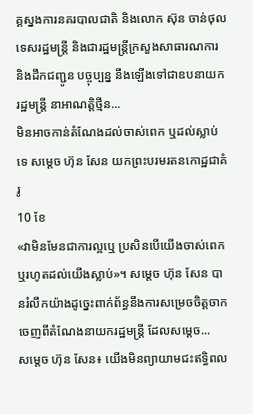គ្គស្នងការនគរបាលជាតិ និងលោក ស៊ុន ចាន់ថុល ទេសរដ្ឋមន្រ្តី និងជារដ្ឋមន្រ្តីក្រសួងសាធារណការ និងដឹកជញ្ជូន បច្ចុប្បន្ន នឹងឡើងទៅជាឧបនាយករដ្ឋមន្រ្តី នាអាណត្តិថ្មីន...
មិនអាចកាន់តំណែងដល់ចាស់ពេក ឬដល់ស្លាប់ទេ សម្តេច ហ៊ុន សែន យកព្រះបរមរតនកោដ្ឋជាគំរូ
10 ខែ
«វាមិនមែនជាការល្អឬេ ប្រសិនបើយើងចាស់ពេក ឬរហូតដល់យើងស្លាប់»។ សម្តេច ហ៊ុន សែន បានរំលឹកយ៉ាងដូច្នេះពាក់ព័ន្ធនឹងការសម្រេចចិត្តចាកចេញពីតំណែងនាយករដ្ឋមន្ត្រី ដែលសម្តេច...
សម្តេច ហ៊ុន សែន៖ យើងមិនព្យាយាមជះឥទ្ធិពល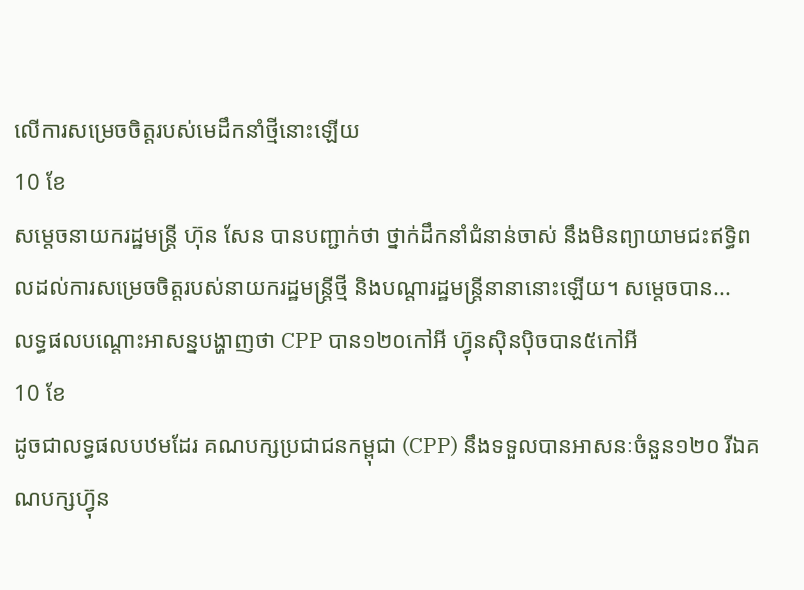លើការសម្រេចចិត្តរបស់មេដឹកនាំថ្មីនោះឡើយ
10 ខែ
សម្តេចនាយករដ្ឋមន្ត្រី ហ៊ុន សែន បានបញ្ជាក់ថា ថ្នាក់ដឹកនាំជំនាន់ចាស់ នឹងមិនព្យាយាមជះឥទ្ធិពលដល់ការសម្រេចចិត្តរបស់នាយករដ្ឋមន្ត្រីថ្មី និងបណ្តារដ្ឋមន្ត្រីនានានោះឡើយ។ សម្តេចបាន...
លទ្ធផលបណ្តោះអាសន្នបង្ហាញថា CPP បាន១២០កៅអី ហ៊្វុនស៊ិនប៉ិចបាន៥កៅអី
10 ខែ
ដូចជាលទ្ធផលបឋមដែរ គណបក្សប្រជាជនកម្ពុជា (CPP) នឹងទទួលបានអាសនៈចំនួន១២០ រីឯគណបក្សហ៊្វុន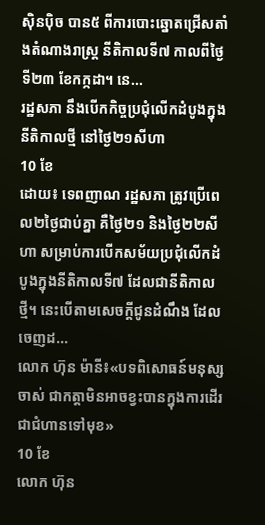ស៊ិនប៉ិច បាន៥ ពីការបោះឆ្នោតជ្រើសតាំងតំណាងរាស្ត្រ នីតិកាលទី៧ កាលពីថ្ងៃទី២៣ ខែកក្កដា។ នេ...
រដ្ឋសភា នឹងបើកកិច្ចប្រជុំលើកដំបូងក្នុងនីតិកាលថ្មី នៅថ្ងៃ២១សីហា
10 ខែ
ដោយ៖ ទេពញាណ រដ្ឋសភា ត្រូវប្រើពេល២ថ្ងៃជាប់គ្នា គឺថ្ងៃ២១ និងថ្ងៃ២២សីហា សម្រាប់ការបើកសម័យប្រជុំលើកដំបូងក្នុងនីតិកាលទី៧ ដែលជានីតិកាលថ្មី។ នេះបើតាមសេចក្តីជូនដំណឹង ដែលចេញដ...
លោក ហ៊ុន ម៉ានី៖«បទពិសោធន៍មនុស្សចាស់ ជាកត្តាមិនអាចខ្វះបានក្នុងការដើរជាជំហានទៅមុខ»
10 ខែ
លោក ហ៊ុន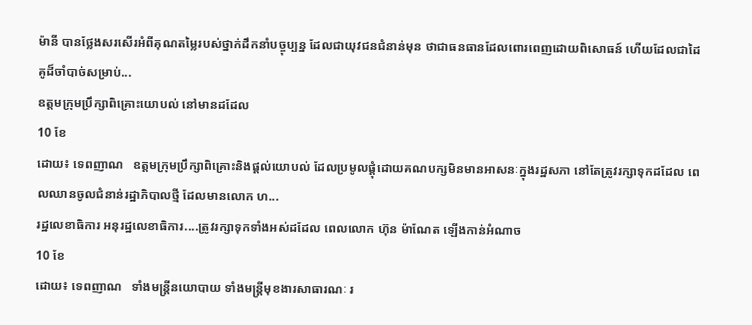ម៉ានី បានថ្លែងសរសើរអំពីគុណតម្លៃរបស់ថ្នាក់ដឹកនាំបច្ចុប្បន្ន ដែលជាយុវជនជំនាន់មុន ថាជាធនធានដែលពោរពេញដោយពិសោធន៍ ហើយដែលជាដៃគូដ៏ចាំបាច់សម្រាប់...
ឧត្តមក្រុមប្រឹក្សាពិគ្រោះយោបល់ នៅមានដដែល
10 ខែ
ដោយ៖ ទេពញាណ   ឧត្តមក្រុមប្រឹក្សាពិគ្រោះនិងផ្តល់យោបល់ ដែលប្រមូលផ្តុំដោយគណបក្សមិនមានអាសនៈក្នុងរដ្ឋសភា នៅតែត្រូវរក្សាទុកដដែល ពេលឈានចូលជំនាន់រដ្ឋាភិបាលថ្មី ដែលមានលោក ហ...
រដ្ឋលេខាធិការ អនុរដ្ឋលេខាធិការ....ត្រូវរក្សាទុកទាំងអស់ដដែល ពេលលោក ហ៊ុន ម៉ាណែត ឡើងកាន់អំណាច
10 ខែ
ដោយ៖ ទេពញាណ   ទាំងមន្រ្តីនយោបាយ ទាំងមន្រ្តីមុខងារសាធារណៈ រ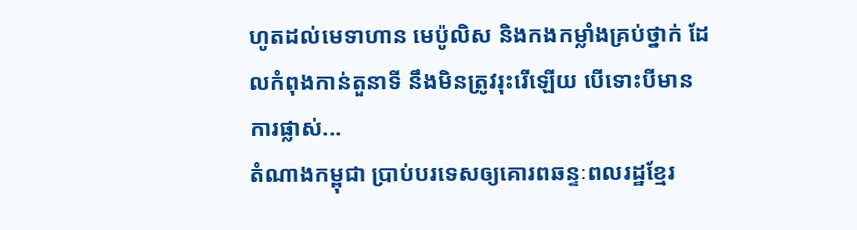ហូតដល់មេទាហាន មេប៉ូលិស និងកងកម្លាំងគ្រប់ថ្នាក់ ដែលកំពុងកាន់តួនាទី នឹងមិនត្រូវរុះរើឡើយ បើទោះបីមានការផ្លាស់...
តំណាងកម្ពុជា ប្រាប់បរទេសឲ្យគោរពឆន្ទៈពលរដ្ឋខ្មែរ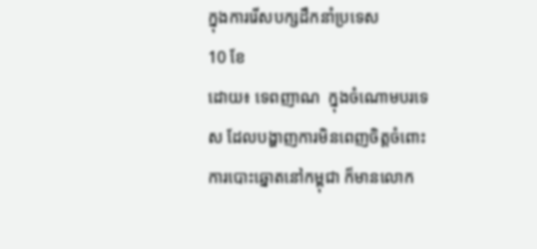ក្នុងការរើសបក្សដឹកនាំប្រទេស
10 ខែ
ដោយ៖ ទេពញាណ  ក្នុងចំណោមបរទេស ដែលបង្ហាញការមិនពេញចិត្តចំពោះការបោះឆ្នោតនៅកម្ពុជា ក៏មានលោក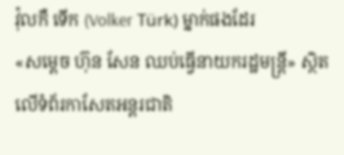វ៉ុលកឺ ទើក (Volker Türk) ម្នាក់ផងដែរ
«សម្តេច ហ៊ុន សែន ឈប់ធ្វើនាយករដ្ឋមន្រ្តី» ស្ថិតលើទំព័រកាសែតអន្តរជាតិ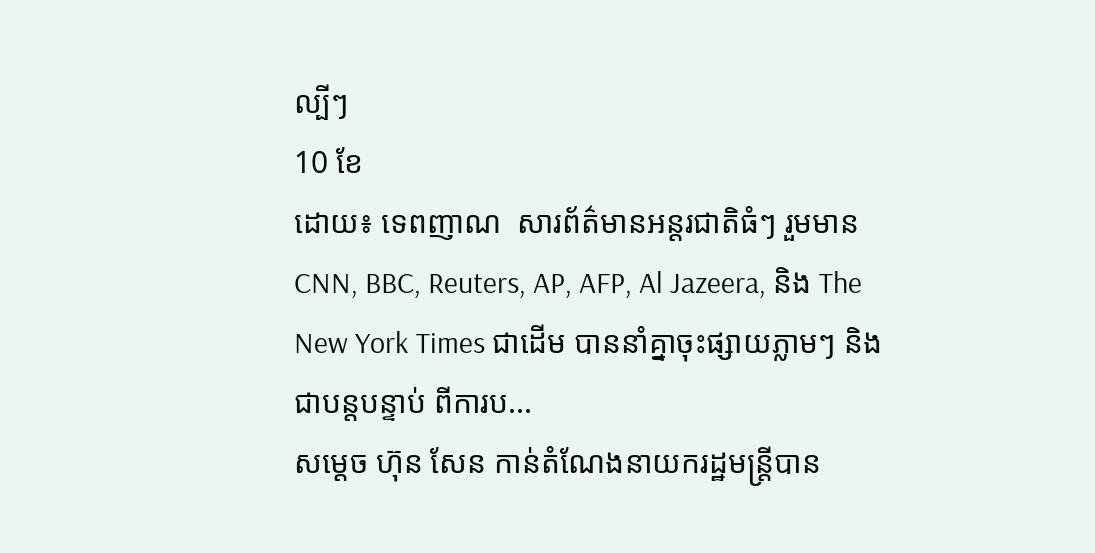ល្បីៗ
10 ខែ
ដោយ៖ ទេពញាណ  សារព័ត៌មានអន្តរជាតិធំៗ រួមមាន CNN, BBC, Reuters, AP, AFP, Al Jazeera, និង The New York Times ជាដើម បាននាំគ្នាចុះផ្សាយភ្លាមៗ និងជាបន្តបន្ទាប់ ពីការប...
សម្តេច ហ៊ុន សែន កាន់តំណែងនាយករដ្ឋមន្ត្រីបាន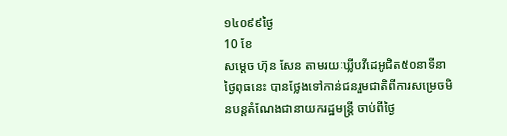១៤០៩៩ថ្ងៃ
10 ខែ
សម្តេច ហ៊ុន សែន តាមរយៈឃ្លីបវីដេអូជិត៥០នាទីនាថ្ងៃពុធនេះ បានថ្លែងទៅកាន់ជនរួមជាតិពីការសម្រេចមិនបន្តតំណែងជានាយករដ្ឋមន្ត្រី ចាប់ពីថ្ងៃ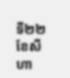ទី២២ ខែសីហា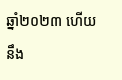ឆ្នាំ២០២៣ ហើយនឹង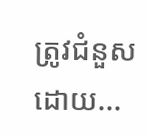ត្រូវជំនួសដោយ...